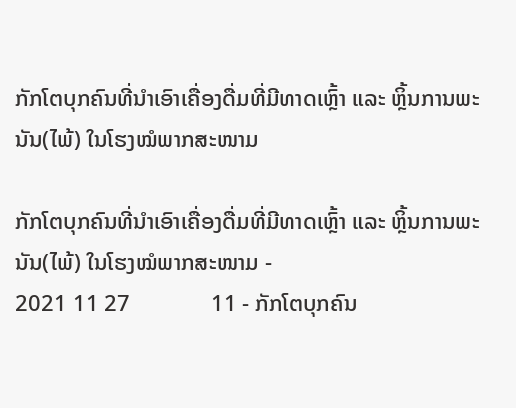ກັກໂຕບຸກຄົນທີ່ນໍາເອົາເຄື່ອງດື່ມທີ່ມີທາດເຫຼົ້າ ແລະ ຫຼິ້ນການພະນັນ(ໄພ້) ໃນໂຮງໝໍພາກສະໜາມ

ກັກໂຕບຸກຄົນທີ່ນໍາເອົາເຄື່ອງດື່ມທີ່ມີທາດເຫຼົ້າ ແລະ ຫຼິ້ນການພະນັນ(ໄພ້) ໃນໂຮງໝໍພາກສະໜາມ -                                      2021 11 27              11 - ກັກໂຕບຸກຄົນ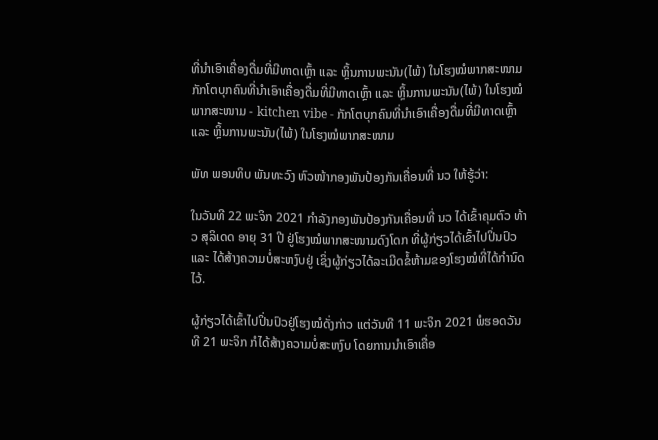ທີ່ນໍາເອົາເຄື່ອງດື່ມທີ່ມີທາດເຫຼົ້າ ແລະ ຫຼິ້ນການພະນັນ(ໄພ້) ໃນໂຮງໝໍພາກສະໜາມ
ກັກໂຕບຸກຄົນທີ່ນໍາເອົາເຄື່ອງດື່ມທີ່ມີທາດເຫຼົ້າ ແລະ ຫຼິ້ນການພະນັນ(ໄພ້) ໃນໂຮງໝໍພາກສະໜາມ - kitchen vibe - ກັກໂຕບຸກຄົນທີ່ນໍາເອົາເຄື່ອງດື່ມທີ່ມີທາດເຫຼົ້າ ແລະ ຫຼິ້ນການພະນັນ(ໄພ້) ໃນໂຮງໝໍພາກສະໜາມ

ພັທ ພອນທິບ ພັນທະວົງ ຫົວໜ້າກອງພັນປ້ອງກັນເຄື່ອນທີ່ ນວ ໃຫ້ຮູ້ວ່າ:

ໃນວັນທີ 22 ພະຈິກ 2021 ກໍາລັງກອງພັນປ້ອງກັນເຄື່ອນທີ່ ນວ ໄດ້ເຂົ້າຄຸມຕົວ ທ້າວ ສຸລິເດດ ອາຍຸ 31 ປີ ຢູ່ໂຮງໝໍພາກສະໜາມດົງໂດກ ທີ່ຜູ້ກ່ຽວໄດ້ເຂົ້າໄປປິ່ນປົວ ແລະ ໄດ້ສ້າງຄວາມບໍ່ສະຫງົບຢູ່ ເຊິ່ງຜູ້ກ່ຽວໄດ້ລະເມີດຂໍ້ຫ້າມຂອງໂຮງໝໍທີ່ໄດ້ກໍານົດໄວ້.

ຜູ້ກ່ຽວໄດ້ເຂົ້າໄປປິ່ນປົວຢູ່ໂຮງໝໍດັ່ງກ່າວ ແຕ່ວັນທີ 11 ພະຈິກ 2021 ພໍຮອດວັນທີ 21 ພະຈິກ ກໍໄດ້ສ້າງຄວາມບໍ່ສະຫງົບ ໂດຍການນໍາເອົາເຄື່ອ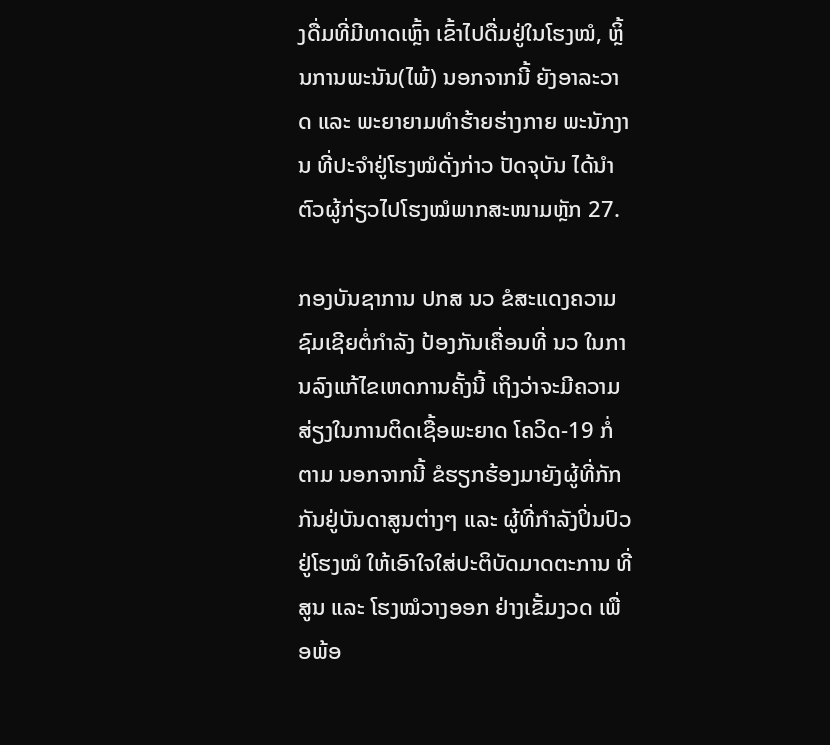ງດື່ມທີ່ມີທາດເຫຼົ້າ ເຂົ້າໄປດື່ມຢູ່ໃນໂຮງໝໍ, ຫຼິ້ນການພະນັນ(ໄພ້) ນອກຈາກນີ້ ຍັງອາລະວາດ ແລະ ພະຍາຍາມທໍາຮ້າຍຮ່າງກາຍ ພະນັກງານ ທີ່ປະຈໍາຢູ່ໂຮງໝໍດັ່ງກ່າວ ປັດຈຸບັນ ໄດ້ນໍາຕົວຜູ້ກ່ຽວໄປໂຮງໝໍພາກສະໜາມຫຼັກ 27.

ກອງບັນຊາການ ປກສ ນວ ຂໍສະແດງຄວາມຊົມເຊີຍຕໍ່ກໍາລັງ ປ້ອງກັນເຄື່ອນທີ່ ນວ ໃນການລົງແກ້ໄຂເຫດການຄັ້ງນີ້ ເຖິງວ່າຈະມີຄວາມສ່ຽງໃນການຕິດເຊື້ອພະຍາດ ໂຄວິດ-19 ກໍ່ຕາມ ນອກຈາກນີ້ ຂໍຮຽກຮ້ອງມາຍັງຜູ້ທີ່ກັກກັນຢູ່ບັນດາສູນຕ່າງໆ ແລະ ຜູ້ທີ່ກໍາລັງປິ່ນປົວຢູ່ໂຮງໝໍ ໃຫ້ເອົາໃຈໃສ່ປະຕິບັດມາດຕະການ ທີ່ສູນ ແລະ ໂຮງໝໍວາງອອກ ຢ່າງເຂັ້ມງວດ ເພື່ອພ້ອ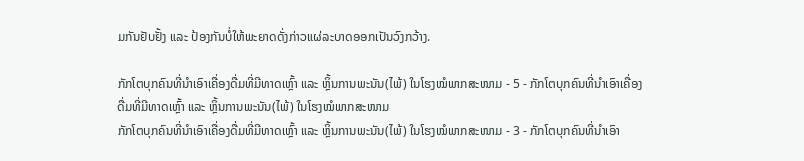ມກັນຢັບຢັ້ງ ແລະ ປ້ອງກັນບໍ່ໃຫ້ພະຍາດດັ່ງກ່າວແຜ່ລະບາດອອກເປັນວົງກວ້າງ.

ກັກໂຕບຸກຄົນທີ່ນໍາເອົາເຄື່ອງດື່ມທີ່ມີທາດເຫຼົ້າ ແລະ ຫຼິ້ນການພະນັນ(ໄພ້) ໃນໂຮງໝໍພາກສະໜາມ - 5 - ກັກໂຕບຸກຄົນທີ່ນໍາເອົາເຄື່ອງດື່ມທີ່ມີທາດເຫຼົ້າ ແລະ ຫຼິ້ນການພະນັນ(ໄພ້) ໃນໂຮງໝໍພາກສະໜາມ
ກັກໂຕບຸກຄົນທີ່ນໍາເອົາເຄື່ອງດື່ມທີ່ມີທາດເຫຼົ້າ ແລະ ຫຼິ້ນການພະນັນ(ໄພ້) ໃນໂຮງໝໍພາກສະໜາມ - 3 - ກັກໂຕບຸກຄົນທີ່ນໍາເອົາ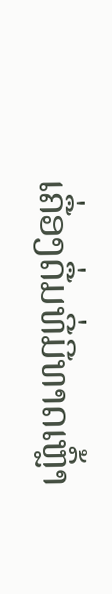ເຄື່ອງດື່ມທີ່ມີທາດເຫຼົ້າ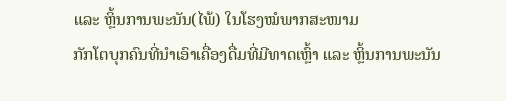ແລະ ຫຼິ້ນການພະນັນ(ໄພ້) ໃນໂຮງໝໍພາກສະໜາມ
ກັກໂຕບຸກຄົນທີ່ນໍາເອົາເຄື່ອງດື່ມທີ່ມີທາດເຫຼົ້າ ແລະ ຫຼິ້ນການພະນັນ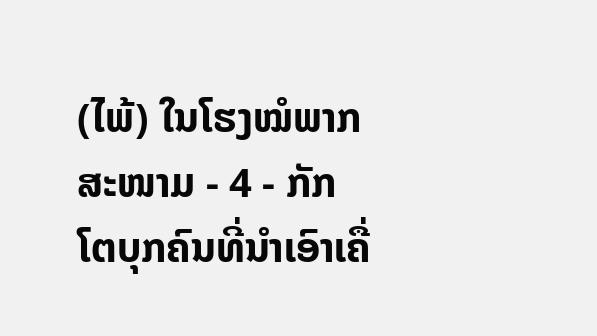(ໄພ້) ໃນໂຮງໝໍພາກສະໜາມ - 4 - ກັກໂຕບຸກຄົນທີ່ນໍາເອົາເຄື່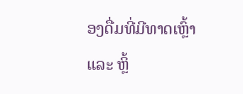ອງດື່ມທີ່ມີທາດເຫຼົ້າ ແລະ ຫຼິ້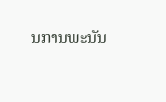ນການພະນັນ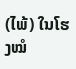(ໄພ້) ໃນໂຮງໝໍ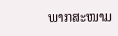ພາກສະໜາມ